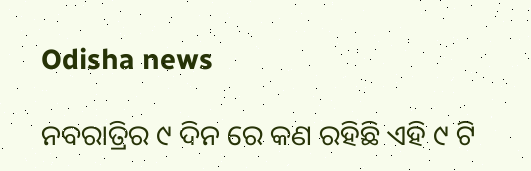Odisha news

ନବରାତ୍ରିର ୯ ଦିନ ରେ କଣ ରହିଛି ଏହି ୯ ଟି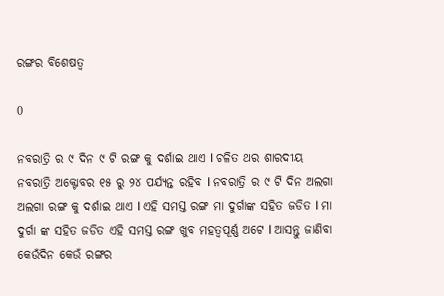ରଙ୍ଗର ବିଶେଷତ୍ୱ

0

ନବରାତ୍ରି ର ୯ ଦିନ ୯ ଟି ରଙ୍ଗ କୁ ଦର୍ଶାଇ ଥାଏ l ଚଳିତ ଥର ଶାରଦୀୟ ନବରାତ୍ରି ଅକ୍ଟୋବର ୧୫ ରୁ ୨୪ ପର୍ଯ୍ୟନ୍ତ ରହିବ l ନବରାତ୍ରି ର ୯ ଟି ଦିନ ଅଲଗା ଅଲଗା ରଙ୍ଗ କୁ ଦର୍ଶାଇ ଥାଏ l ଏହି ସମସ୍ତ ରଙ୍ଗ ମା ଦୁର୍ଗାଙ୍କ ସହିତ ଜଡିତ l ମା ଦୁର୍ଗା ଙ୍କ ସହିତ ଜଡିତ ଏହି ସମସ୍ତ ରଙ୍ଗ ଖୁବ ମହତ୍ୱପୂର୍ଣ୍ଣ ଅଟେ l ଆସନ୍ତୁ ଜାଣିବା କେଉଁଦିନ କେଉଁ ରଙ୍ଗର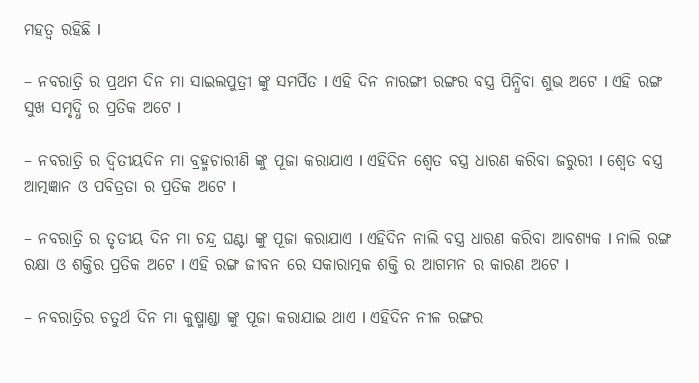ମହତ୍ୱ ରହିଛି l

– ନବରାତ୍ରି ର ପ୍ରଥମ ଦିନ ମା ସାଇଲପୁତ୍ରୀ ଙ୍କୁ ସମର୍ପିତ l ଏହି ଦିନ ନାରଙ୍ଗୀ ରଙ୍ଗର ବସ୍ତ୍ର ପିନ୍ଧିବା ଶୁଭ ଅଟେ l ଏହି ରଙ୍ଗ ସୁଖ ସମୃଦ୍ଧି ର ପ୍ରତିକ ଅଟେ l

– ନବରାତ୍ରି ର ଦ୍ଵିତୀୟଦିନ ମା ବ୍ରହ୍ମଚାରୀଣି ଙ୍କୁ ପୂଜା କରାଯାଏ l ଏହିଦିନ ଶ୍ୱେତ ବସ୍ତ୍ର ଧାରଣ କରିବା ଜରୁରୀ l ଶ୍ୱେତ ବସ୍ତ୍ର ଆତ୍ମଜ୍ଞାନ ଓ ପବିତ୍ରତା ର ପ୍ରତିକ ଅଟେ l

– ନବରାତ୍ରି ର ତୃତୀୟ ଦିନ ମା ଚନ୍ଦ୍ର ଘଣ୍ଟା ଙ୍କୁ ପୂଜା କରାଯାଏ l ଏହିଦିନ ନାଲି ବସ୍ତ୍ର ଧାରଣ କରିବା ଆବଶ୍ୟକ l ନାଲି ରଙ୍ଗ ରକ୍ଷା ଓ ଶକ୍ତିର ପ୍ରତିକ ଅଟେ l ଏହି ରଙ୍ଗ ଜୀବନ ରେ ସକାରାତ୍ମକ ଶକ୍ତି ର ଆଗମନ ର କାରଣ ଅଟେ l

– ନବରାତ୍ରିର ଚତୁର୍ଥ ଦିନ ମା କୁଷ୍ମାଣ୍ଡା ଙ୍କୁ ପୂଜା କରାଯାଇ ଥାଏ l ଏହିଦିନ ନୀଳ ରଙ୍ଗର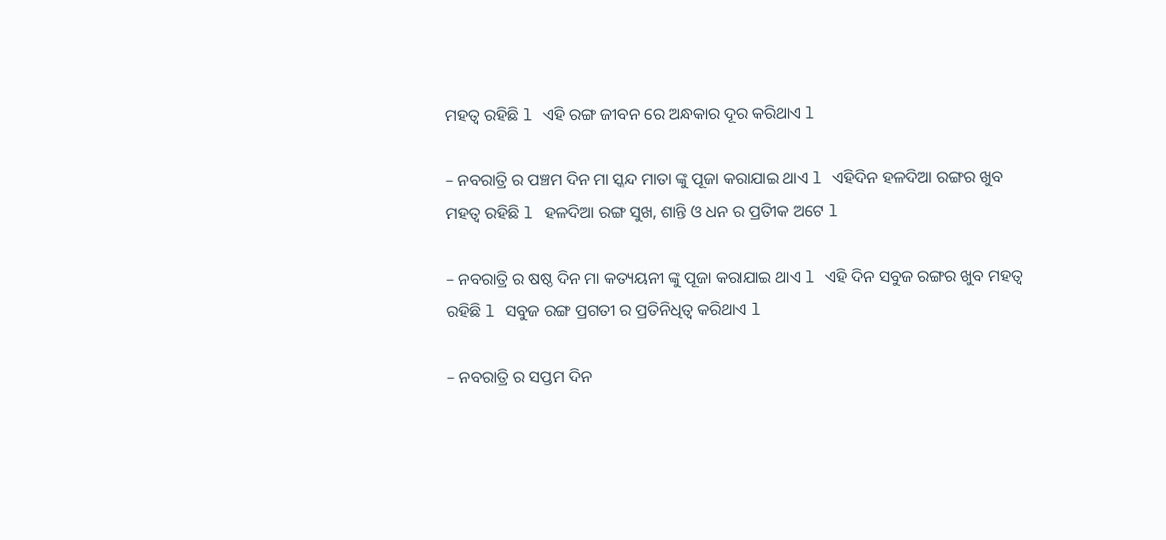ମହତ୍ୱ ରହିଛି l ଏହି ରଙ୍ଗ ଜୀବନ ରେ ଅନ୍ଧକାର ଦୂର କରିଥାଏ l

– ନବରାତ୍ରି ର ପଞ୍ଚମ ଦିନ ମା ସ୍କନ୍ଦ ମାତା ଙ୍କୁ ପୂଜା କରାଯାଇ ଥାଏ l ଏହିଦିନ ହଳଦିଆ ରଙ୍ଗର ଖୁବ ମହତ୍ୱ ରହିଛି l ହଳଦିଆ ରଙ୍ଗ ସୁଖ, ଶାନ୍ତି ଓ ଧନ ର ପ୍ରତିୀକ ଅଟେ l

– ନବରାତ୍ରି ର ଷଷ୍ଠ ଦିନ ମା କତ୍ୟୟନୀ ଙ୍କୁ ପୂଜା କରାଯାଇ ଥାଏ l ଏହି ଦିନ ସବୁଜ ରଙ୍ଗର ଖୁବ ମହତ୍ୱ ରହିଛି l ସବୁଜ ରଙ୍ଗ ପ୍ରଗତୀ ର ପ୍ରତିନିଧିତ୍ୱ କରିଥାଏ l

– ନବରାତ୍ରି ର ସପ୍ତମ ଦିନ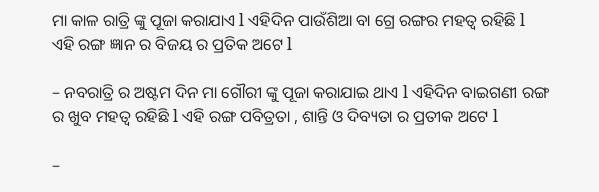ମା କାଳ ରାତ୍ରି ଙ୍କୁ ପୂଜା କରାଯାଏ l ଏହିଦିନ ପାଉଁଶିଆ ବା ଗ୍ରେ ରଙ୍ଗର ମହତ୍ୱ ରହିଛି l ଏହି ରଙ୍ଗ ଜ୍ଞାନ ର ବିଜୟ ର ପ୍ରତିକ ଅଟେ l

– ନବରାତ୍ରି ର ଅଷ୍ଟମ ଦିନ ମା ଗୌରୀ ଙ୍କୁ ପୂଜା କରାଯାଇ ଥାଏ l ଏହିଦିନ ବାଇଗଣୀ ରଙ୍ଗ ର ଖୁବ ମହତ୍ୱ ରହିଛି l ଏହି ରଙ୍ଗ ପବିତ୍ରତା , ଶାନ୍ତି ଓ ଦିବ୍ୟତା ର ପ୍ରତୀକ ଅଟେ l

–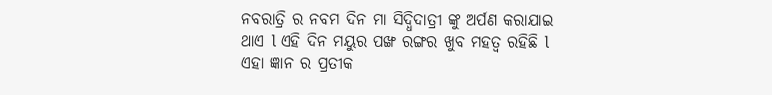ନବରାତ୍ରି ର ନବମ ଦିନ ମା ସିଦ୍ଧିଦାତ୍ରୀ ଙ୍କୁ ଅର୍ପଣ କରାଯାଇ ଥାଏ l ଏହି ଦିନ ମୟୁର ପଙ୍ଖ ରଙ୍ଗର ଖୁବ ମହତ୍ୱ ରହିଛି l ଏହା ଜ୍ଞାନ ର ପ୍ରତୀକ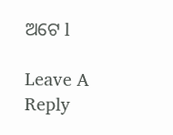ଅଟେ l

Leave A Reply